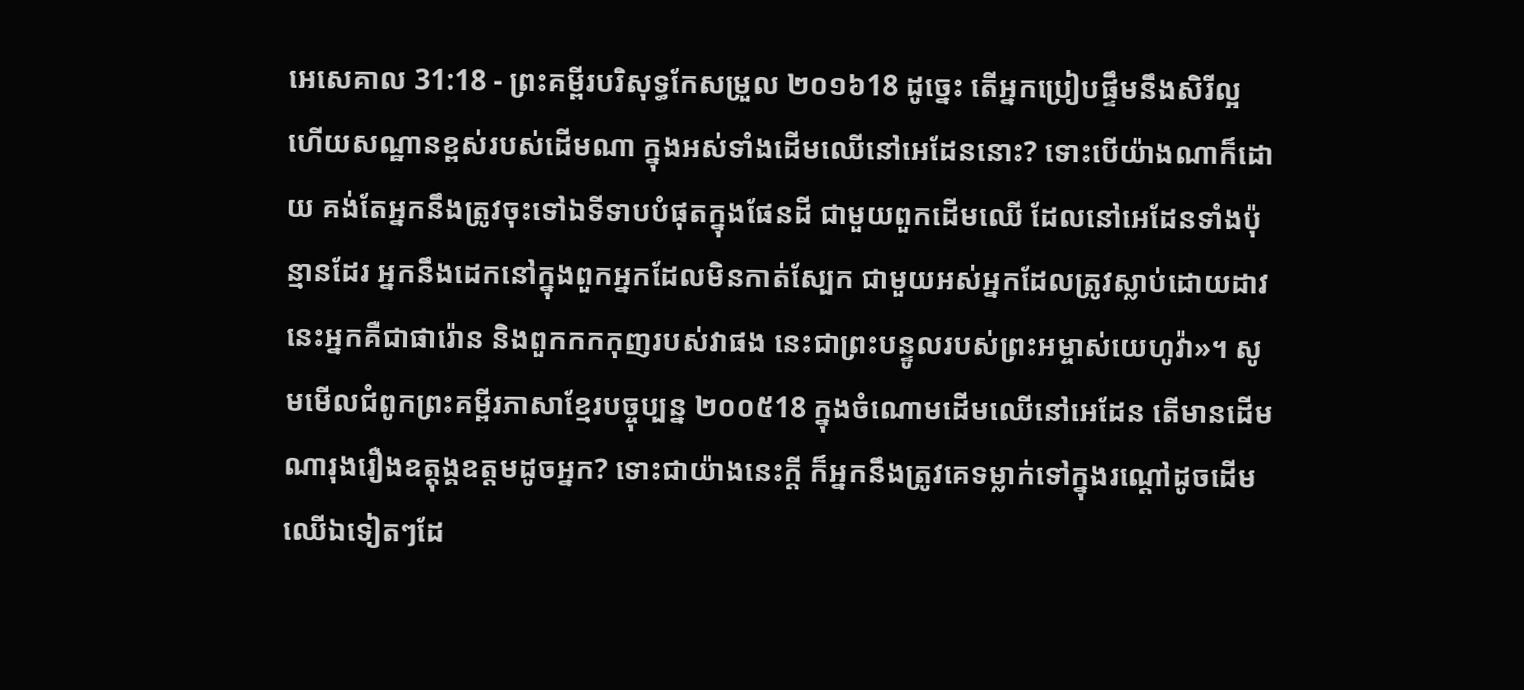អេសេគាល 31:18 - ព្រះគម្ពីរបរិសុទ្ធកែសម្រួល ២០១៦18 ដូច្នេះ តើអ្នកប្រៀបផ្ទឹមនឹងសិរីល្អ ហើយសណ្ឋានខ្ពស់របស់ដើមណា ក្នុងអស់ទាំងដើមឈើនៅអេដែននោះ? ទោះបើយ៉ាងណាក៏ដោយ គង់តែអ្នកនឹងត្រូវចុះទៅឯទីទាបបំផុតក្នុងផែនដី ជាមួយពួកដើមឈើ ដែលនៅអេដែនទាំងប៉ុន្មានដែរ អ្នកនឹងដេកនៅក្នុងពួកអ្នកដែលមិនកាត់ស្បែក ជាមួយអស់អ្នកដែលត្រូវស្លាប់ដោយដាវ នេះអ្នកគឺជាផារ៉ោន និងពួកកកកុញរបស់វាផង នេះជាព្រះបន្ទូលរបស់ព្រះអម្ចាស់យេហូវ៉ា»។ សូមមើលជំពូកព្រះគម្ពីរភាសាខ្មែរបច្ចុប្បន្ន ២០០៥18 ក្នុងចំណោមដើមឈើនៅអេដែន តើមានដើមណារុងរឿងឧត្ដុង្គឧត្ដមដូចអ្នក? ទោះជាយ៉ាងនេះក្ដី ក៏អ្នកនឹងត្រូវគេទម្លាក់ទៅក្នុងរណ្ដៅដូចដើមឈើឯទៀតៗដែ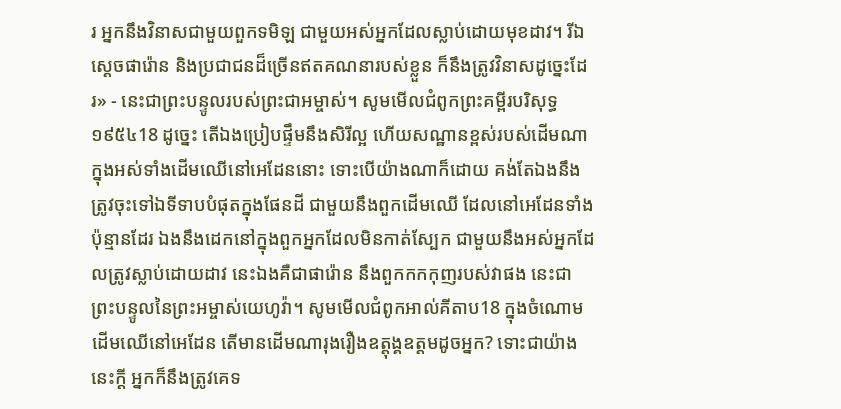រ អ្នកនឹងវិនាសជាមួយពួកទមិឡ ជាមួយអស់អ្នកដែលស្លាប់ដោយមុខដាវ។ រីឯស្ដេចផារ៉ោន និងប្រជាជនដ៏ច្រើនឥតគណនារបស់ខ្លួន ក៏នឹងត្រូវវិនាសដូច្នេះដែរ» - នេះជាព្រះបន្ទូលរបស់ព្រះជាអម្ចាស់។ សូមមើលជំពូកព្រះគម្ពីរបរិសុទ្ធ ១៩៥៤18 ដូច្នេះ តើឯងប្រៀបផ្ទឹមនឹងសិរីល្អ ហើយសណ្ឋានខ្ពស់របស់ដើមណា ក្នុងអស់ទាំងដើមឈើនៅអេដែននោះ ទោះបើយ៉ាងណាក៏ដោយ គង់តែឯងនឹងត្រូវចុះទៅឯទីទាបបំផុតក្នុងផែនដី ជាមួយនឹងពួកដើមឈើ ដែលនៅអេដែនទាំងប៉ុន្មានដែរ ឯងនឹងដេកនៅក្នុងពួកអ្នកដែលមិនកាត់ស្បែក ជាមួយនឹងអស់អ្នកដែលត្រូវស្លាប់ដោយដាវ នេះឯងគឺជាផារ៉ោន នឹងពួកកកកុញរបស់វាផង នេះជាព្រះបន្ទូលនៃព្រះអម្ចាស់យេហូវ៉ា។ សូមមើលជំពូកអាល់គីតាប18 ក្នុងចំណោមដើមឈើនៅអេដែន តើមានដើមណារុងរឿងឧត្ដុង្គឧត្ដមដូចអ្នក? ទោះជាយ៉ាងនេះក្ដី អ្នកក៏នឹងត្រូវគេទ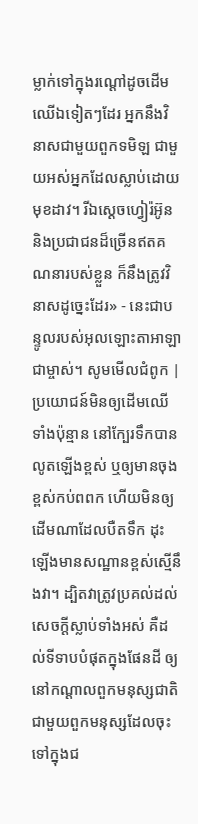ម្លាក់ទៅក្នុងរណ្ដៅដូចដើមឈើឯទៀតៗដែរ អ្នកនឹងវិនាសជាមួយពួកទមិឡ ជាមួយអស់អ្នកដែលស្លាប់ដោយមុខដាវ។ រីឯស្ដេចហ្វៀរ៉អ៊ូន និងប្រជាជនដ៏ច្រើនឥតគណនារបស់ខ្លួន ក៏នឹងត្រូវវិនាសដូច្នេះដែរ» - នេះជាបន្ទូលរបស់អុលឡោះតាអាឡាជាម្ចាស់។ សូមមើលជំពូក |
ប្រយោជន៍មិនឲ្យដើមឈើទាំងប៉ុន្មាន នៅក្បែរទឹកបានលូតឡើងខ្ពស់ ឬឲ្យមានចុងខ្ពស់កប់ពពក ហើយមិនឲ្យដើមណាដែលបឺតទឹក ដុះឡើងមានសណ្ឋានខ្ពស់ស្មើនឹងវា។ ដ្បិតវាត្រូវប្រគល់ដល់សេចក្ដីស្លាប់ទាំងអស់ គឺដល់ទីទាបបំផុតក្នុងផែនដី ឲ្យនៅកណ្ដាលពួកមនុស្សជាតិ ជាមួយពួកមនុស្សដែលចុះទៅក្នុងជ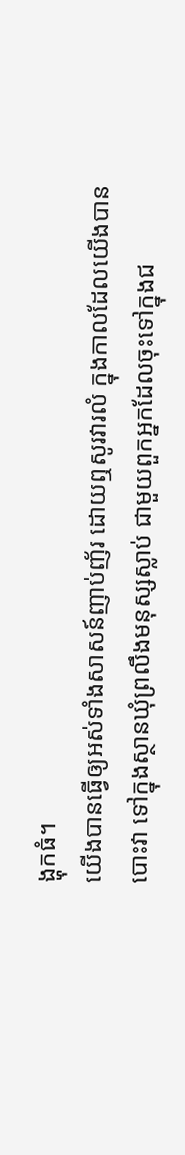ង្ហុកធំ។
យើងបានធ្វើឲ្យអស់ទាំងសាសន៍ញាប់ញ័រ ដោយឮសូរវារលំ ក្នុងកាលដែលយើងបានបោះវា ទៅក្នុងស្ថានឃុំព្រលឹងមនុស្សស្លាប់ ជាមួយពួកអ្នកដែលចុះទៅក្នុងជ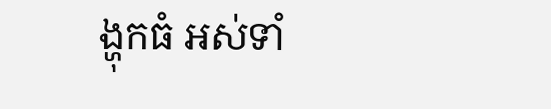ង្ហុកធំ អស់ទាំ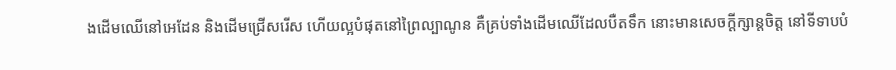ងដើមឈើនៅអេដែន និងដើមជ្រើសរើស ហើយល្អបំផុតនៅព្រៃល្បាណូន គឺគ្រប់ទាំងដើមឈើដែលបឺតទឹក នោះមានសេចក្ដីក្សាន្តចិត្ត នៅទីទាបបំ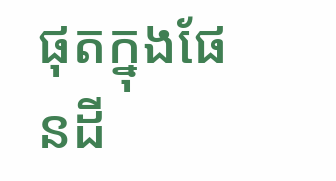ផុតក្នុងផែនដី